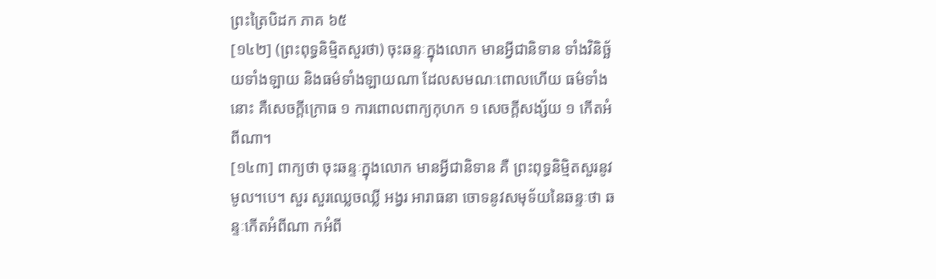ព្រះត្រៃបិដក ភាគ ៦៥
[១៤២] (ព្រះពុទ្ធនិមិ្មតសួរថា) ចុះឆន្ទៈក្នុងលោក មានអ្វីជានិទាន ទាំងវិនិច្ឆ័យទាំងឡាយ និងធម៌ទាំងឡាយណា ដែលសមណៈពោលហើយ ធម៌ទាំងនោះ គឺសេចក្តីក្រោធ ១ ការពោលពាក្យកុហក ១ សេចក្តីសង្ស័យ ១ កើតអំពីណា។
[១៤៣] ពាក្យថា ចុះឆន្ទៈក្នុងលោក មានអ្វីជានិទាន គឺ ព្រះពុទ្ធនិមិ្មតសួរនូវមូល។បេ។ សួរ សួរឈ្លេចឈ្លី អង្វរ អារាធនា ចោទនូវសមុទ័យនៃឆន្ទៈថា ឆន្ទៈកើតអំពីណា កអំពី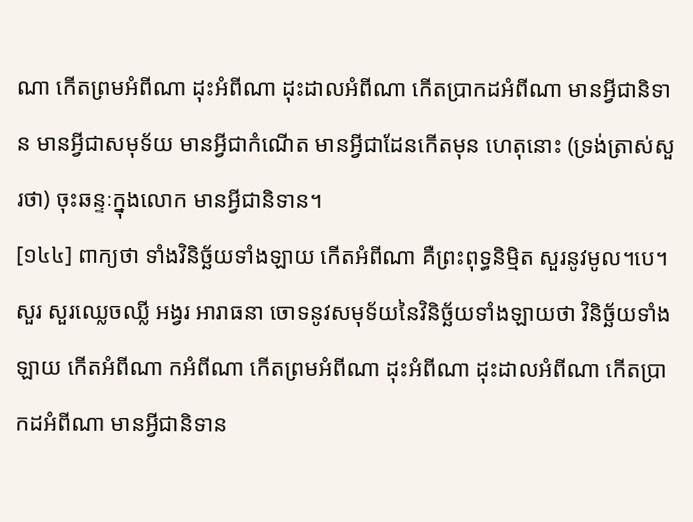ណា កើតព្រមអំពីណា ដុះអំពីណា ដុះដាលអំពីណា កើតប្រាកដអំពីណា មានអ្វីជានិទាន មានអ្វីជាសមុទ័យ មានអ្វីជាកំណើត មានអ្វីជាដែនកើតមុន ហេតុនោះ (ទ្រង់ត្រាស់សួរថា) ចុះឆន្ទៈក្នុងលោក មានអ្វីជានិទាន។
[១៤៤] ពាក្យថា ទាំងវិនិច្ឆ័យទាំងឡាយ កើតអំពីណា គឺព្រះពុទ្ធនិមិ្មត សួរនូវមូល។បេ។ សួរ សួរឈ្លេចឈ្លី អង្វរ អារាធនា ចោទនូវសមុទ័យនៃវិនិច្ឆ័យទាំងឡាយថា វិនិច្ឆ័យទាំងឡាយ កើតអំពីណា កអំពីណា កើតព្រមអំពីណា ដុះអំពីណា ដុះដាលអំពីណា កើតប្រាកដអំពីណា មានអ្វីជានិទាន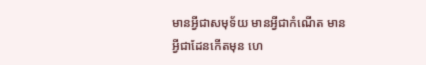មានអ្វីជាសមុទ័យ មានអ្វីជាកំណើត មានអ្វីជាដែនកើតមុន ហេ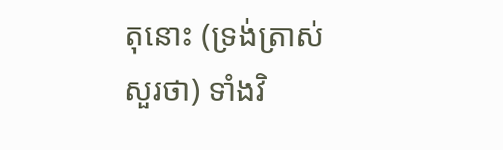តុនោះ (ទ្រង់ត្រាស់សួរថា) ទាំងវិ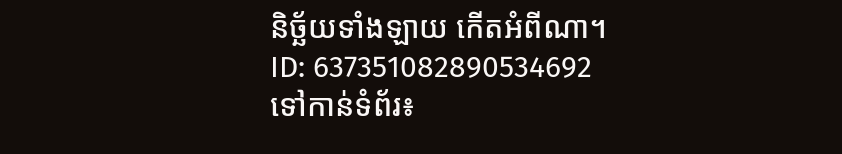និច្ឆ័យទាំងឡាយ កើតអំពីណា។
ID: 637351082890534692
ទៅកាន់ទំព័រ៖